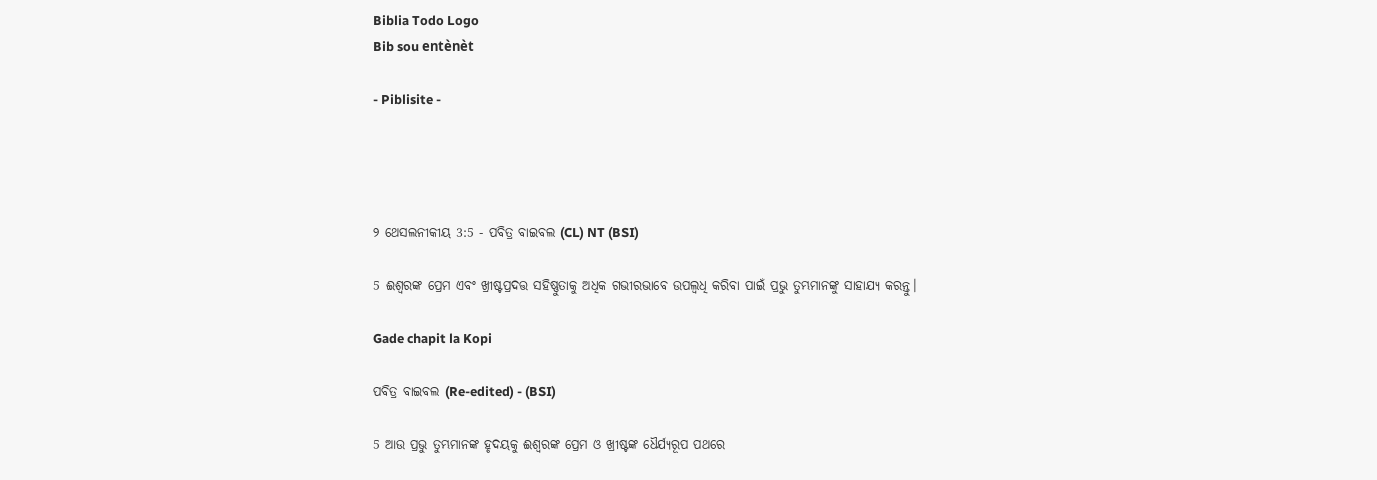Biblia Todo Logo
Bib sou entènèt

- Piblisite -




୨ ଥେସଲନୀକୀୟ 3:5 - ପବିତ୍ର ବାଇବଲ (CL) NT (BSI)

5 ଈଶ୍ୱରଙ୍କ ପ୍ରେମ ଏବଂ ଖ୍ରୀଷ୍ଟପ୍ରଦତ୍ତ ସହିଷ୍ଣୁତାକୁ ଅଧିକ ଗଭୀରଭାବେ ଉପଲ୍ବଧି କରିବା ପାଇଁ ପ୍ରଭୁ ତୁମ୍ଭମାନଙ୍କୁ ସାହାଯ୍ୟ କରନ୍ତୁ।

Gade chapit la Kopi

ପବିତ୍ର ବାଇବଲ (Re-edited) - (BSI)

5 ଆଉ ପ୍ରଭୁ ତୁମ୍ଭମାନଙ୍କ ହୃଦୟକୁ ଈଶ୍ଵରଙ୍କ ପ୍ରେମ ଓ ଖ୍ରୀଷ୍ଟଙ୍କ ଧୈର୍ଯ୍ୟରୂପ ପଥରେ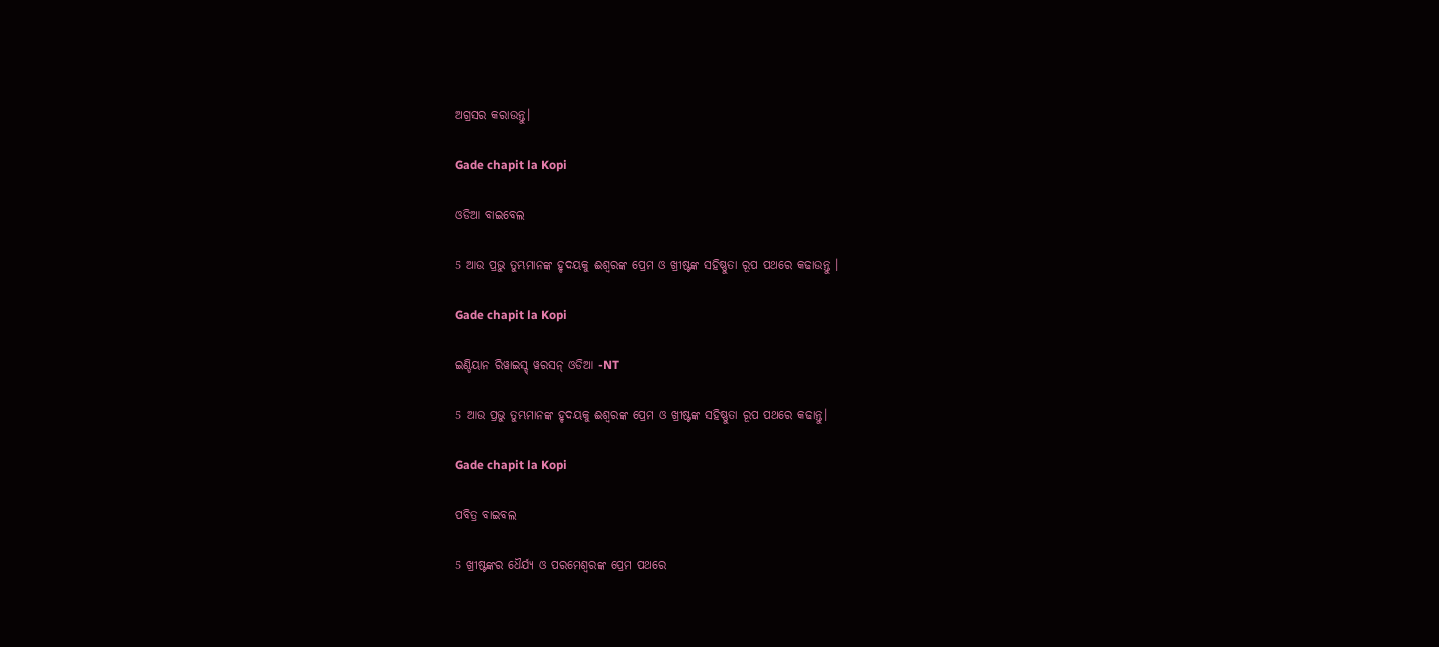ଅଗ୍ରସର କରାଉନ୍ତୁ।

Gade chapit la Kopi

ଓଡିଆ ବାଇବେଲ

5 ଆଉ ପ୍ରଭୁ ତୁମ୍ଭମାନଙ୍କ ହୃଦୟକୁ ଈଶ୍ୱରଙ୍କ ପ୍ରେମ ଓ ଖ୍ରୀଷ୍ଟଙ୍କ ସହିଷ୍ଣୁତା ରୂପ ପଥରେ କଢାଉନ୍ତୁ ।

Gade chapit la Kopi

ଇଣ୍ଡିୟାନ ରିୱାଇସ୍ଡ୍ ୱରସନ୍ ଓଡିଆ -NT

5 ଆଉ ପ୍ରଭୁ ତୁମ୍ଭମାନଙ୍କ ହୃଦୟକୁ ଈଶ୍ବରଙ୍କ ପ୍ରେମ ଓ ଖ୍ରୀଷ୍ଟଙ୍କ ସହିଷ୍ଣୁତା ରୂପ ପଥରେ କଢାନ୍ତୁ।

Gade chapit la Kopi

ପବିତ୍ର ବାଇବଲ

5 ଖ୍ରୀଷ୍ଟଙ୍କର ଧୈର୍ଯ୍ୟ ଓ ପରମେଶ୍ୱରଙ୍କ ପ୍ରେମ ପଥରେ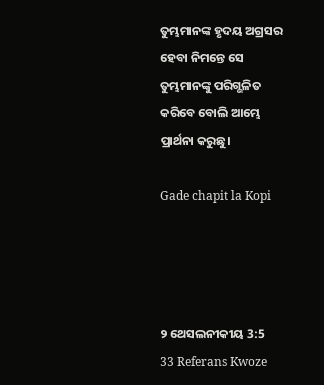ତୁମ୍ଭମାନଙ୍କ ହୃଦୟ ଅଗ୍ରସର ହେବା ନିମନ୍ତେ ସେ ତୁମ୍ଭମାନଙ୍କୁ ପରିଗ୍ଭଳିତ କରିବେ ବୋଲି ଆମ୍ଭେ ପ୍ରାର୍ଥନା କରୁଛୁ।

Gade chapit la Kopi




୨ ଥେସଲନୀକୀୟ 3:5
33 Referans Kwoze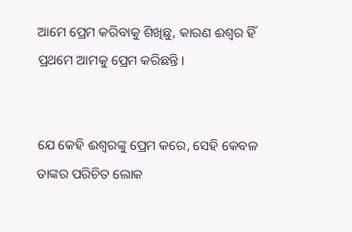ଆମେ ପ୍ରେମ କରିବାକୁ ଶିଖିଛୁ, କାରଣ ଈଶ୍ବର ହିଁ ପ୍ରଥମେ ଆମକୁ ପ୍ରେମ କରିଛନ୍ତି।


ଯେ କେହି ଈଶ୍ୱରଙ୍କୁ ପ୍ରେମ କରେ, ସେହି କେବଳ ତାଙ୍କର ପରିଚିତ ଲୋକ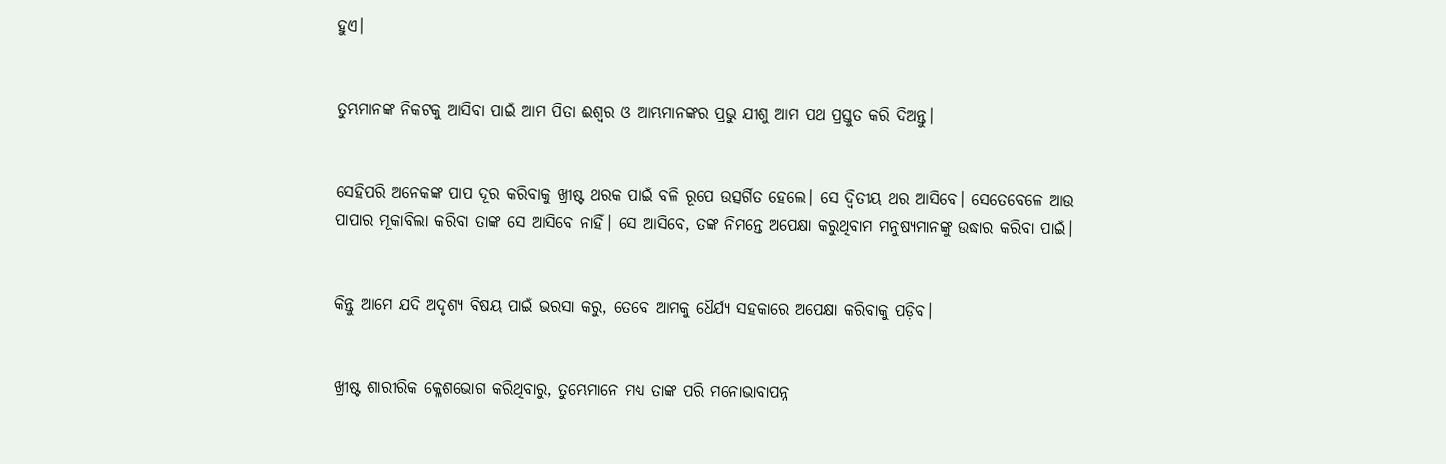ହୁଏ।


ତୁମ୍ଭମାନଙ୍କ ନିକଟକୁ ଆସିବା ପାଇଁ ଆମ ପିତା ଈଶ୍ୱର ଓ ଆମ୍ଭମାନଙ୍କର ପ୍ରଭୁ ଯୀଶୁ ଆମ ପଥ ପ୍ରସ୍ତୁତ କରି ଦିଅନ୍ତୁ।


ସେହିପରି ଅନେକଙ୍କ ପାପ ଦୂର କରିବାକୁ ଖ୍ରୀଷ୍ଟ ଥରକ ପାଇଁ ବଳି ରୂପେ ଉତ୍ସର୍ଗିତ ହେଲେ। ସେ ଦ୍ୱିତୀୟ ଥର ଆସିବେ। ସେତେବେଳେ ଆଉ ପାପାର ମୂକାବିଲା କରିବା ତାଙ୍କ ସେ ଆସିବେ ନାହିଁ। ସେ ଆସିବେ, ତଙ୍କ ନିମନ୍ତେ ଅପେକ୍ଷା କରୁଥିବାମ ମନୁଷ୍ୟମାନଙ୍କୁ ଉଦ୍ଧାର କରିବା ପାଇଁ।


କିନ୍ତୁ ଆମେ ଯଦି ଅଦୃଶ୍ୟ ବିଷୟ ପାଇଁ ଭରସା କରୁ, ତେବେ ଆମକୁ ଧୈର୍ଯ୍ୟ ସହକାରେ ଅପେକ୍ଷା କରିବାକୁ ପଡ଼ିବ।


ଖ୍ରୀଷ୍ଟ ଶାରୀରିକ କ୍ଳେଶଭୋଗ କରିଥିବାରୁ, ତୁମ୍ଭେମାନେ ମଧ୍ୟ ତାଙ୍କ ପରି ମନୋଭାବାପନ୍ନ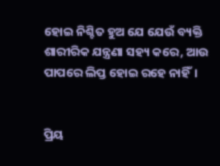ହୋଇ ନିଶ୍ଚିତ ହୁଅ ଯେ ଯେଉଁ ବ୍ୟକ୍ତି ଶାରୀରିକ ଯନ୍ତ୍ରଣା ସହ୍ୟ କରେ, ଆଉ ପାପରେ ଲିପ୍ତ ହୋଇ ରହେ ନାହିଁ।


ପ୍ରିୟ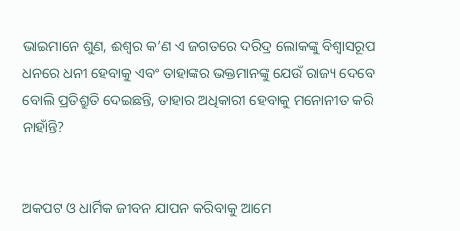ଭାଇମାନେ ଶୁଣ, ଈଶ୍ୱର କ’ଣ ଏ ଜଗତରେ ଦରିଦ୍ର ଲୋକଙ୍କୁ ବିଶ୍ୱାସରୂପ ଧନରେ ଧନୀ ହେବାକୁ ଏବଂ ତାହାଙ୍କର ଭକ୍ତମାନଙ୍କୁ ଯେଉଁ ରାଜ୍ୟ ଦେବେ ବୋଲି ପ୍ରତିଶ୍ରୁତି ଦେଇଛନ୍ତି, ତାହାର ଅଧିକାରୀ ହେବାକୁ ମନୋନୀତ କରି ନାହାଁନ୍ତି?


ଅକପଟ ଓ ଧାର୍ମିକ ଜୀବନ ଯାପନ କରିବାକୁ ଆମେ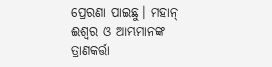ପ୍ରେରଣା ପାଇଛୁ। ମହାନ୍ ଈଶ୍ୱର ଓ ଆମ୍ଭମାନଙ୍କ ତ୍ରାଣକର୍ତ୍ତା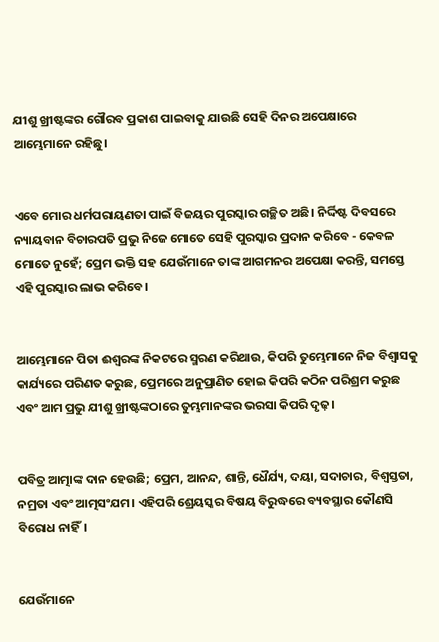ଯୀଶୁ ଖ୍ରୀଷ୍ଟଙ୍କର ଗୌରବ ପ୍ରକାଶ ପାଇବାକୁ ଯାଉଛି ସେହି ଦିନର ଅପେକ୍ଷାରେ ଆମ୍ଭେମାନେ ରହିଛୁ।


ଏବେ ମୋର ଧର୍ମପରାୟଣତା ପାଇଁ ବିଜୟର ପୁରସ୍କାର ଗଚ୍ଛିତ ଅଛି। ନିର୍ଦ୍ଦିଷ୍ଟ ଦିବସରେ ନ୍ୟାୟବାନ ବିଚାରପତି ପ୍ରଭୁ ନିଜେ ମୋତେ ସେହି ପୁରସ୍କାର ପ୍ରଦାନ କରିବେ - କେବଳ ମୋତେ ନୁହେଁ; ପ୍ରେମ ଭକ୍ତି ସହ ଯେଉଁମାନେ ତାଙ୍କ ଆଗମନର ଅପେକ୍ଷା କରନ୍ତି, ସମସ୍ତେ ଏହି ପୁରସ୍କାର ଲାଭ କରିବେ।


ଆମ୍ଭେମାନେ ପିତା ଈଶ୍ୱରଙ୍କ ନିକଟରେ ସ୍ମରଣ କରିଥାଉ, କିପରି ତୁମ୍ଭେମାନେ ନିଜ ବିଶ୍ୱାସକୁ କାର୍ଯ୍ୟରେ ପରିଣତ କରୁଛ, ପ୍ରେମରେ ଅନୁପ୍ରାଣିତ ହୋଇ କିପରି କଠିନ ପରିଶ୍ରମ କରୁଛ ଏବଂ ଆମ ପ୍ରଭୁ ଯୀଶୁ ଖ୍ରୀଷ୍ଟଙ୍କଠାରେ ତୁମ୍ଭମାନଙ୍କର ଭରସା କିପରି ଦୃଢ଼।


ପବିତ୍ର ଆତ୍ମାଙ୍କ ଦାନ ହେଉଛି; ପ୍ରେମ, ଆନନ୍ଦ, ଶାନ୍ତି, ଧୈର୍ଯ୍ୟ, ଦୟା, ସଦାଚାର, ବିଶ୍ୱସ୍ତତା, ନମ୍ରତା ଏବଂ ଆତ୍ମସଂଯମ। ଏହିପରି ଶ୍ରେୟସ୍କର ବିଷୟ ବିରୁଦ୍ଧରେ ବ୍ୟବସ୍ଥାର କୌଣସି ବିରୋଧ ନାହିଁ।


ଯେଉଁମାନେ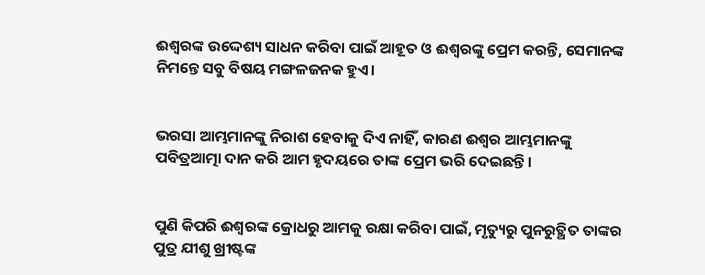ଈଶ୍ୱରଙ୍କ ଉଦ୍ଦେଶ୍ୟ ସାଧନ କରିବା ପାଇଁ ଆହୂତ ଓ ଈଶ୍ୱରଙ୍କୁ ପ୍ରେମ କରନ୍ତି, ସେମାନଙ୍କ ନିମନ୍ତେ ସବୁ ବିଷୟ ମଙ୍ଗଳଜନକ ହୁଏ।


ଭରସା ଆମ୍ଭମାନଙ୍କୁ ନିରାଶ ହେବାକୁ ଦିଏ ନାହିଁ, କାରଣ ଈଶ୍ୱର ଆମ୍ଭମାନଙ୍କୁ ପବିତ୍ରଆତ୍ମା ଦାନ କରି ଆମ ହୃଦୟରେ ତାଙ୍କ ପ୍ରେମ ଭରି ଦେଇଛନ୍ତି।


ପୁଣି କିପରି ଈଶ୍ୱରଙ୍କ କ୍ରୋଧରୁ ଆମକୁ ରକ୍ଷା କରିବା ପାଇଁ, ମୃତ୍ୟୁରୁ ପୁନରୁତ୍ଥିତ ତାଙ୍କର ପୁତ୍ର ଯୀଶୁ ଖ୍ରୀଷ୍ଟଙ୍କ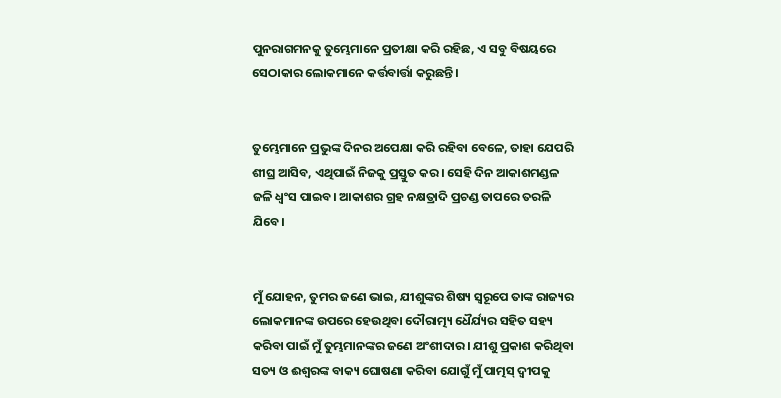ପୁନରାଗମନକୁ ତୁମ୍ଭେମାନେ ପ୍ରତୀକ୍ଷା କରି ରହିଛ, ଏ ସବୁ ବିଷୟରେ ସେଠାକାର ଲୋକମାନେ କର୍ତ୍ତବାର୍ତ୍ତା କରୁଛନ୍ତି।


ତୁମ୍ଭେମାନେ ପ୍ରଭୁଙ୍କ ଦିନର ଅପେକ୍ଷା କରି ରହିବା ବେଳେ, ତାହା ଯେପରି ଶୀଘ୍ର ଆସିବ, ଏଥିପାଇଁ ନିଜକୁ ପ୍ରସ୍ତୁତ କର। ସେହି ଦିନ ଆକାଶମଣ୍ଡଳ ଜଳି ଧ୍ୱଂସ ପାଇବ। ଆକାଶର ଗ୍ରହ ନକ୍ଷତ୍ରାଦି ପ୍ରଚଣ୍ଡ ତାପରେ ତରଳି ଯିବେ।


ମୁଁ ଯୋହନ, ତୁମର ଜଣେ ଭାଇ, ଯୀଶୁଙ୍କର ଶିଷ୍ୟ ସ୍ୱରୂପେ ତାଙ୍କ ରାଜ୍ୟର ଲୋକମାନଙ୍କ ଉପରେ ହେଉଥିବା ଦୌରାତ୍ମ୍ୟ ଧୈର୍ଯ୍ୟର ସହିତ ସହ୍ୟ କରିବା ପାଇଁ ମୁଁ ତୁମ୍ଭମାନଙ୍କର ଜଣେ ଅଂଶୀଦାର। ଯୀଶୁ ପ୍ରକାଶ କରିଥିବା ସତ୍ୟ ଓ ଈଶ୍ୱରଙ୍କ ବାକ୍ୟ ଘୋଷଣା କରିବା ଯୋଗୁଁ ମୁଁ ପାତ୍ମସ୍ ଦ୍ୱୀପକୁ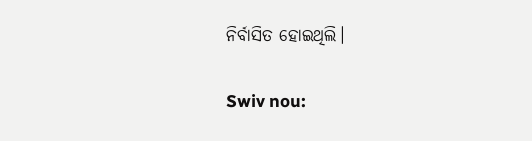ନିର୍ବାସିତ ହୋଇଥିଲି।


Swiv nou: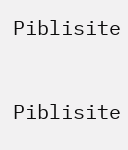Piblisite


Piblisite